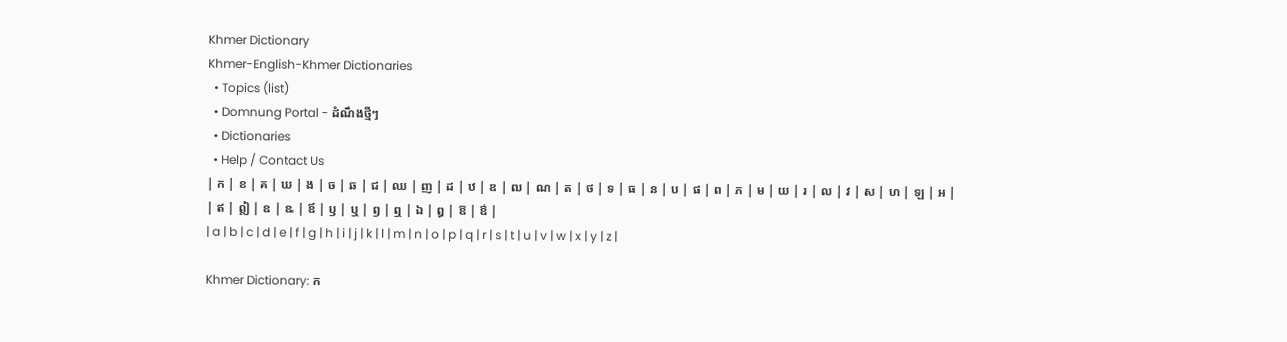Khmer Dictionary
Khmer-English-Khmer Dictionaries
  • Topics (list)
  • Domnung Portal - ដំណឹងថ្មីៗ
  • Dictionaries
  • Help / Contact Us
| ក | ខ | គ | ឃ | ង | ច | ឆ | ជ | ឈ | ញ | ដ | ឋ | ឌ | ឍ | ណ | ត | ថ | ទ | ធ | ន | ប | ផ | ព | ភ | ម | យ | រ | ល | វ | ស | ហ | ឡ | អ |
| ឥ | ឦ | ឧ | ឩ | ឪ | ឫ | ឬ | ឭ | ឮ | ឯ | ឰ | ឱ | ឳ |
| a | b | c | d | e | f | g | h | i | j | k | l | m | n | o | p | q | r | s | t | u | v | w | x | y | z |

Khmer Dictionary: ក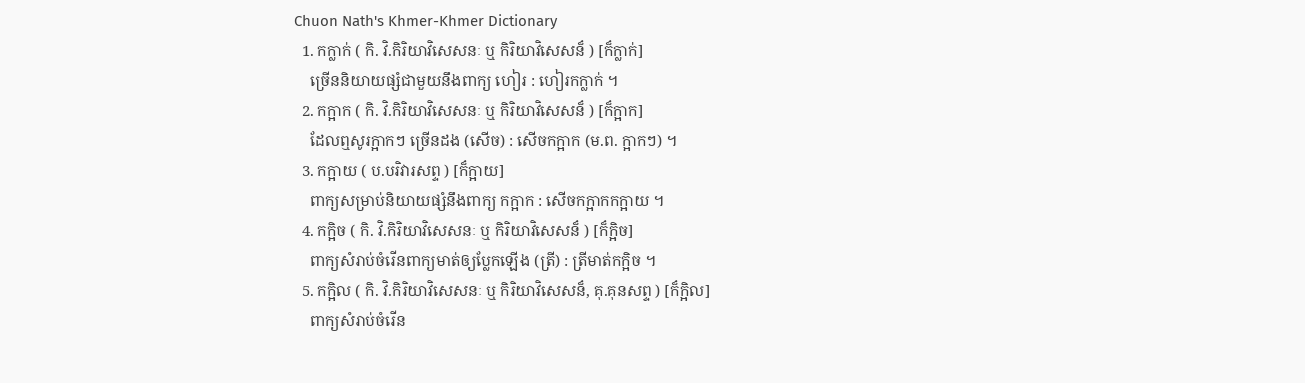Chuon Nath's Khmer-Khmer Dictionary
  1. កក្លាក់ ( កិ. វិ.កិរិយាវិសេសនៈ ឬ កិរិយាវិសេសន៏ ) [ក៏ក្លាក់]
    ច្រើននិយាយផ្សំជាមួយនឹងពាក្យ ហៀរ : ហៀរកក្លាក់ ។
  2. កក្អាក ( កិ. វិ.កិរិយាវិសេសនៈ ឬ កិរិយាវិសេសន៏ ) [ក៏ក្អាក]
    ដែលឮសូរក្អាកៗ ច្រើនដង (សើច) : សើចកក្អាក (ម.ព. ក្អាកៗ) ។
  3. កក្អាយ ( ប.បរិវារសព្ទ ) [ក៏ក្អាយ]
    ពាក្យសម្រាប់និយាយផ្សំនឹងពាក្យ កក្អាក : សើចកក្អាកកក្អាយ ។
  4. កក្អិច ( កិ. វិ.កិរិយាវិសេសនៈ ឬ កិរិយាវិសេសន៏ ) [ក៏ក្អិច]
    ពាក្យសំរាប់ចំរើនពាក្យមាត់ឲ្យប្លែកឡើង (ត្រី) : ត្រីមាត់កក្អិច ។
  5. កក្អិល ( កិ. វិ.កិរិយាវិសេសនៈ ឬ កិរិយាវិសេសន៏, គុ.គុនសព្ទ ) [ក៏ក្អិល]
    ពាក្យសំរាប់ចំរើន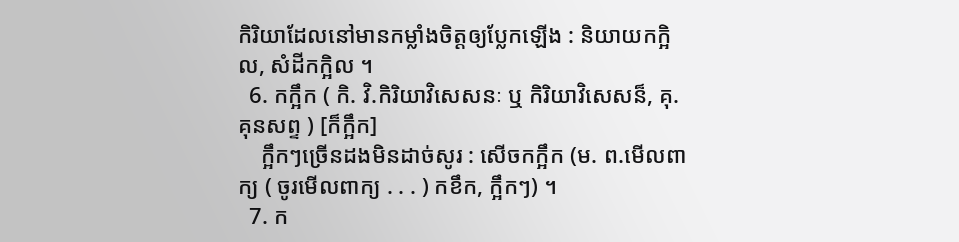កិរិយាដែលនៅមានកម្លាំងចិត្តឲ្យប្លែកឡើង : និយាយកក្អិល, សំដីកក្អិល ។
  6. កក្អឹក ( កិ. វិ.កិរិយាវិសេសនៈ ឬ កិរិយាវិសេសន៏, គុ.គុនសព្ទ ) [ក៏ក្អឹក]
    ក្អឹកៗច្រើនដងមិនដាច់សូរ : សើចកក្អឹក (ម. ព.មើលពាក្យ ( ចូរមើលពាក្យ . . . ) កខឹក, ក្អឹកៗ) ។
  7. ក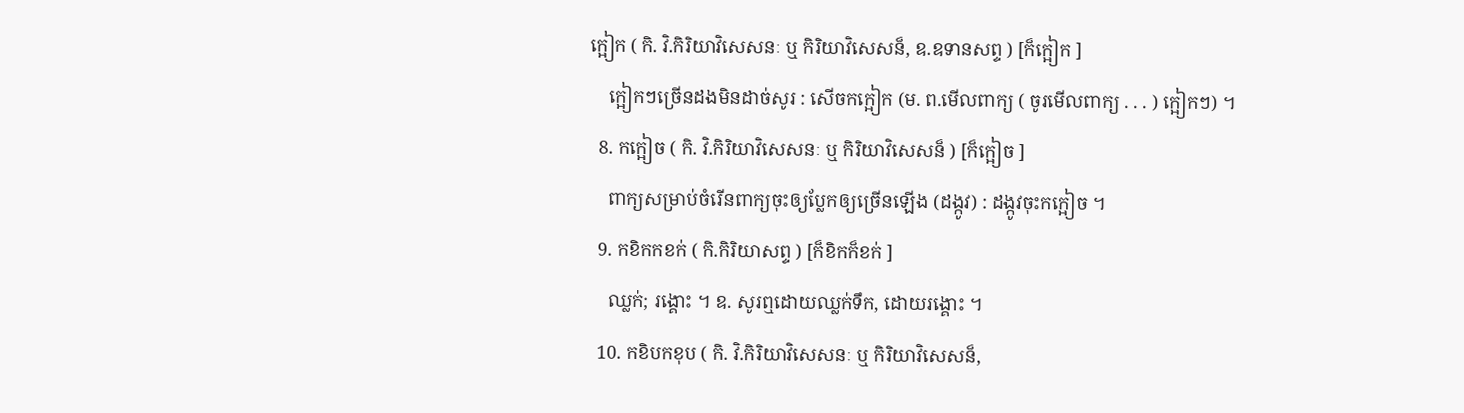ក្អៀក ( កិ. វិ.កិរិយាវិសេសនៈ ឬ កិរិយាវិសេសន៏, ឧ.ឧទានសព្ទ ) [ក៏ក្អៀក ]
    ក្អៀកៗច្រើនដងមិនដាច់សូរ : សើចកក្អៀក (ម. ព.មើលពាក្យ ( ចូរមើលពាក្យ . . . ) ក្អៀកៗ) ។
  8. កក្អៀច ( កិ. វិ.កិរិយាវិសេសនៈ ឬ កិរិយាវិសេសន៏ ) [ក៏ក្អៀច ]
    ពាក្យសម្រាប់ចំរើនពាក្យចុះឲ្យប្លែកឲ្យច្រើនឡើង (ដង្កូវ) : ដង្កូវចុះកក្អៀច ។
  9. កខិកកខក់ ( កិ.កិរិយាសព្ទ ) [ក៏ខិកក៏ខក់ ]
    ឈ្លក់; រង្គោះ ។ ឧ. សូរឮដោយឈ្លក់ទឹក, ដោយរង្គោះ ។
  10. កខិបកខុប ( កិ. វិ.កិរិយាវិសេសនៈ ឬ កិរិយាវិសេសន៏,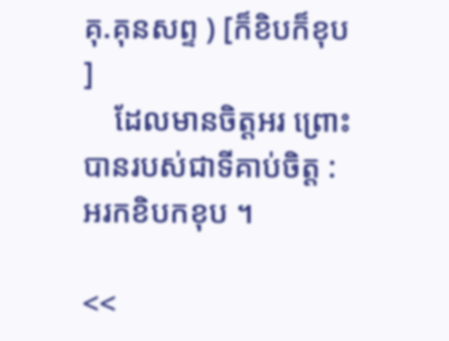គុ.គុនសព្ទ ) [ក៏ខិបក៏ខុប ]
    ដែលមានចិត្ដអរ ព្រោះបានរបស់ជាទីគាប់ចិត្ដ : អរកខិបកខុប ។

<<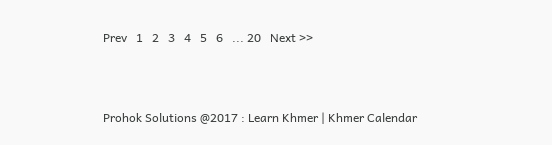Prev   1   2   3   4   5   6   ... 20   Next >>



Prohok Solutions @2017 : Learn Khmer | Khmer Calendar